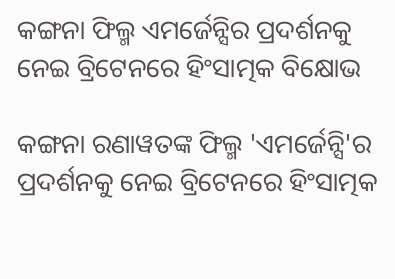କଙ୍ଗନା ଫିଲ୍ମ ଏମର୍ଜେନ୍ସିର ପ୍ରଦର୍ଶନକୁ ନେଇ ବ୍ରିଟେନରେ ହିଂସାତ୍ମକ ବିକ୍ଷୋଭ

କଙ୍ଗନା ରଣାୱତଙ୍କ ଫିଲ୍ମ 'ଏମର୍ଜେନ୍ସି'ର ପ୍ରଦର୍ଶନକୁ ନେଇ ବ୍ରିଟେନରେ ହିଂସାତ୍ମକ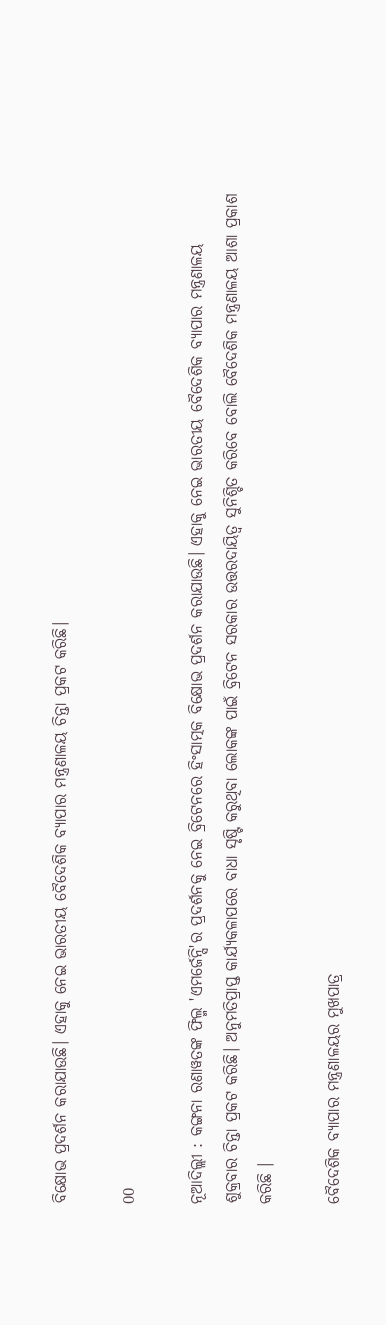ବିକ୍ଷୋଭ ପ୍ରଦର୍ଶନ କରାଯାଉଛି। ଏହାକୁ ନେଇ ଭାରତୀୟ ବୈଦେଶିକ ବ୍ୟାପାର ମନ୍ତ୍ରଣାଳୟ ଚିନ୍ତା ପ୍ରକଟ କରିଛି।

00

ନୂଆଦିଲ୍ଲୀ : କଙ୍ଗନା ରଣାୱତଙ୍କ ଫିଲ୍ମ 'ଏମର୍ଜେନ୍ସି'ର ପ୍ରଦର୍ଶନକୁ ନେଇ ବ୍ରିଟେନରେ ହିଂସାତ୍ମକ ବିକ୍ଷୋଭ ପ୍ରଦର୍ଶନ କରାଯାଉଛି। ଏହାକୁ ନେଇ ଭାରତୀୟ ବୈଦେଶିକ ବ୍ୟାପାର ମନ୍ତ୍ରଣାଳୟ ଶୁକ୍ରବାର ଚିନ୍ତା ପ୍ରକଟ କରିଛି। ଅନୁମତିପ୍ରାପ୍ତ କାର୍ଯ୍ୟକଳାପରେ ବାଧା ସୃଷ୍ଟି କରୁଥିବା ଲୋକଙ୍କ ପାଇଁ ବ୍ରିଟେନ ସରକାର ଉତ୍ତରଦାୟିତ୍ୱ ସୁନିଶ୍ଚିତ କରିବେ ବୋଲି ବୈଦେଶିକ ମନ୍ତ୍ରଣାଳୟ ଆଶା ପ୍ରକାଶ କରିଛି ।

ବୈଦେଶିକ ବ୍ୟାପାର ମନ୍ତ୍ରଣାଳୟର ମୁଖପାତ୍ର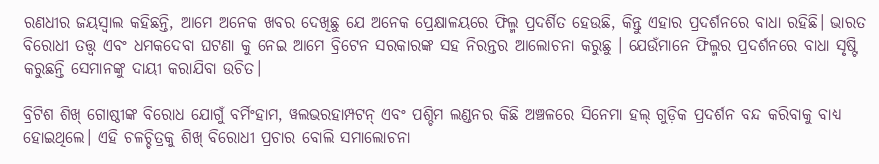ରଣଧୀର ଜୟସ୍ୱାଲ କହିଛନ୍ତି, ଆମେ ଅନେକ ଖବର ଦେଖିଛୁ ଯେ ଅନେକ ପ୍ରେକ୍ଷାଳୟରେ ଫିଲ୍ମ ପ୍ରଦର୍ଶିତ ହେଉଛି, କିନ୍ତୁ ଏହାର ପ୍ରଦର୍ଶନରେ ବାଧା ରହିଛି। ଭାରତ ବିରୋଧୀ ତତ୍ତ୍ୱ ଏବଂ ଧମକଦେବା ଘଟଣା କୁ ନେଇ ଆମେ ବ୍ରିଟେନ ସରକାରଙ୍କ ସହ ନିରନ୍ତର ଆଲୋଚନା କରୁଛୁ । ଯେଉଁମାନେ ଫିଲ୍ମର ପ୍ରଦର୍ଶନରେ ବାଧା ସୃଷ୍ଟି କରୁଛନ୍ତି ସେମାନଙ୍କୁ ଦାୟୀ କରାଯିବା ଉଚିତ।

ବ୍ରିଟିଶ ଶିଖ୍ ଗୋଷ୍ଠୀଙ୍କ ବିରୋଧ ଯୋଗୁଁ ବର୍ମିଂହାମ, ୱଲଭରହାମ୍ପଟନ୍ ଏବଂ ପଶ୍ଚିମ ଲଣ୍ଡନର କିଛି ଅଞ୍ଚଳରେ ସିନେମା ହଲ୍ ଗୁଡ଼ିକ ପ୍ରଦର୍ଶନ ବନ୍ଦ କରିବାକୁ ବାଧ୍ୟ ହୋଇଥିଲେ। ଏହି ଚଳଚ୍ଚିତ୍ରକୁ ଶିଖ୍ ବିରୋଧୀ ପ୍ରଚାର ବୋଲି ସମାଲୋଚନା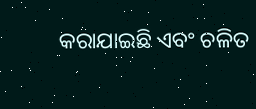କରାଯାଇଛି ଏବଂ ଚଳିତ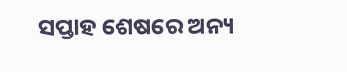ସପ୍ତାହ ଶେଷରେ ଅନ୍ୟ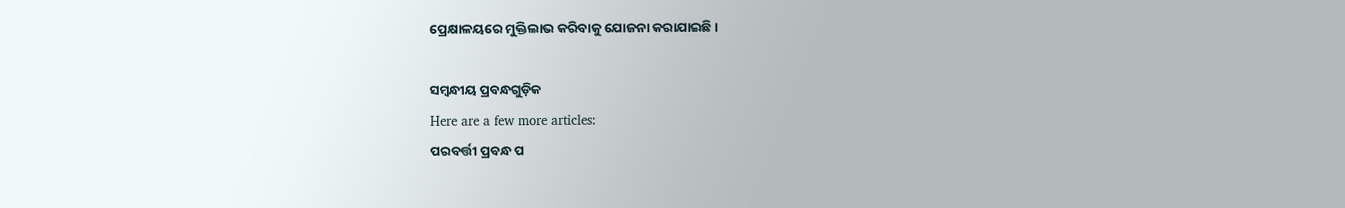ପ୍ରେକ୍ଷାଳୟରେ ମୁକ୍ତିଲାଭ କରିବାକୁ ଯୋଜନା କରାଯାଇଛି।

ସମ୍ବନ୍ଧୀୟ ପ୍ରବନ୍ଧଗୁଡ଼ିକ
Here are a few more articles:
ପରବର୍ତ୍ତୀ ପ୍ରବନ୍ଧ ପ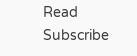Read
Subscribe